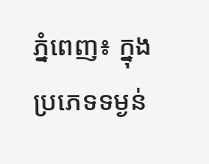ភ្នំពេញ៖ ក្នុងប្រភេទទម្ងន់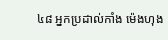៤៨ អ្នកប្រដាល់កាំង ម៉េងហុង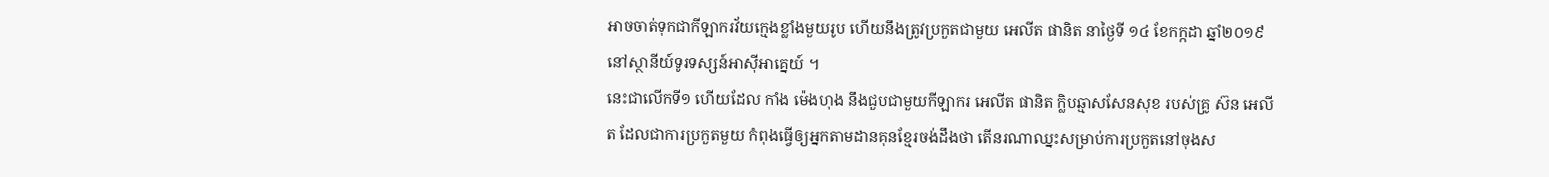អាចចាត់ទុកជាកីឡាករវ័យក្មេងខ្លាំងមួយរូប ហើយនឹងត្រូវប្រកួតជាមួយ អេលីត ផានិត នាថ្ងៃទី ១៤ ខែកក្កដា ឆ្នាំ២០១៩ នៅស្ថានីយ៍ទូរទស្សន៍អាស៊ីអាគ្នេយ៍ ។
នេះជាលើកទី១ ហើយដែល កាំង ម៉េងហុង នឹងជួបជាមួយកីឡាករ អេលីត ផានិត ក្លិបឆ្មាសសែនសុខ របស់គ្រូ ស៊ន អេលីត ដែលជាការប្រកួតមួយ កំពុងធ្វើឲ្យអ្នកតាមដានគុនខ្មែរចង់ដឹងថា តើនរណាឈ្នះសម្រាប់ការប្រកួតនៅចុងស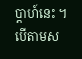ប្តាហ៍នេះ ។
បើតាមស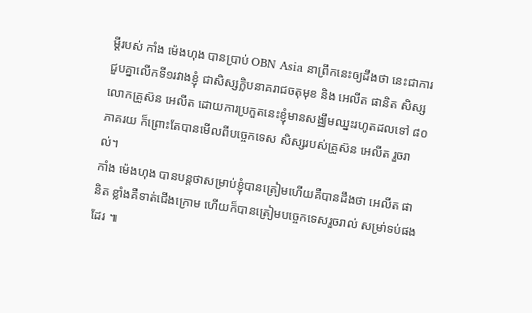ម្តីរបស់ កាំង ម៉េងហុង បានប្រាប់ OBN Asia នាព្រឹកនេះឲ្យដឹងថា នេះជាការជួបគ្នាលើកទី១រវាងខ្ញុំ ជាសិស្សក្លិបនាគរាជចតុមុខ និង អេលីត ផានិត សិស្សលោកគ្រូស៊ន អេលីត ដោយការប្រកួតនេះខ្ញុំមានសង្ឈឹមឈ្នះរហូតដលទៅ ៨០ភាគរយ ក៏ព្រោះតែបានមើលពីបច្ចេកទេស សិស្សរបស់គ្រូស៊ន អេលីត រួចរាល់។
កាំង ម៉េងហុង បានបន្តថាសម្រាប់ខ្ញុំបានត្រៀមហើយគឺបានដឹងថា អេលីត ផានិត ខ្លាំងគឺទាត់ជើងក្រោម ហើយក៏បានត្រៀមបច្ចេកទេសរួចរាល់ សម្រា់ទប់ផងដែរ ៕